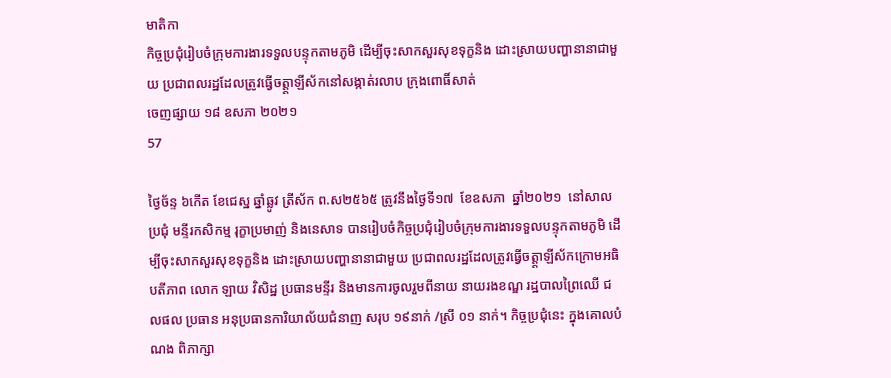មាតិកា
កិច្ចប្រជុំរៀបចំក្រុមការងារទទួលបន្ទុកតាមភូមិ ដើម្បីចុះសាកសួរសុខទុក្ខនិង ដោះស្រាយបញ្ហានានាជាមួយ ប្រជាពលរដ្ឋដែលត្រូវធ្វើចត្ត្តាឡីស័កនៅសង្កាត់រលាប ក្រុងពោធិ៍សាត់
ចេញផ្សាយ ១៨ ឧសភា ២០២១
57

ថ្ងៃច័ន្ទ ៦កើត ខែជេស្ឋ ឆ្នាំឆ្លូវ ត្រីស័ក ព.ស២៥៦៥ ត្រូវនឹងថ្ងៃទី១៧  ខែឧសភា  ឆ្នាំ២០២១  នៅសាលប្រជុំ មន្ទីរកសិកម្ម រុក្ខាប្រមាញ់ និងនេសាទ បានរៀបចំកិច្ចប្រជុំរៀបចំក្រុមការងារទទួលបន្ទុកតាមភូមិ ដើម្បីចុះសាកសួរសុខទុក្ខនិង ដោះស្រាយបញ្ហានានាជាមួយ ប្រជាពលរដ្ឋដែលត្រូវធ្វើចត្ត្តាឡីស័កក្រោមអធិបតីភាព លោក ឡាយ វិសិដ្ឋ ប្រធានមន្ទីរ និងមានការចូលរួមពីនាយ នាយរងខណ្ឌ រដ្ឋបាលព្រៃឈើ ជលផល ប្រធាន អនុប្រធានការិយាល័យជំនាញ សរុប ១៩នាក់ /ស្រី ០១ នាក់។ កិច្ចប្រជុំនេះ ក្នុងគោលបំណង ពិភាក្សា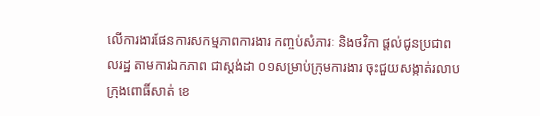លើការងារផែនការសកម្មភាពការងារ កញ្ចប់សំភារៈ និងថវិកា ផ្តល់ជូនប្រជាពលរដ្ឋ តាមការឯកភាព ជាស្តង់ដា ០១សម្រាប់ក្រុមការងារ ចុះជួយសង្កាត់រលាប ក្រុងពោធិ៍សាត់ ខេ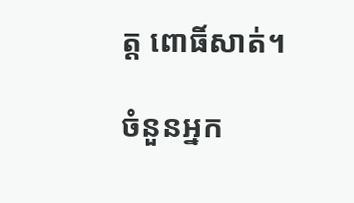ត្ត ពោធិ៍សាត់។

ចំនួនអ្នក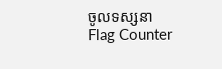ចូលទស្សនា
Flag Counter